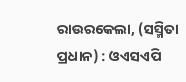ରାଉରକେଲା, (ସସ୍ମିତା ପ୍ରଧାନ) : ଓଏସଏପି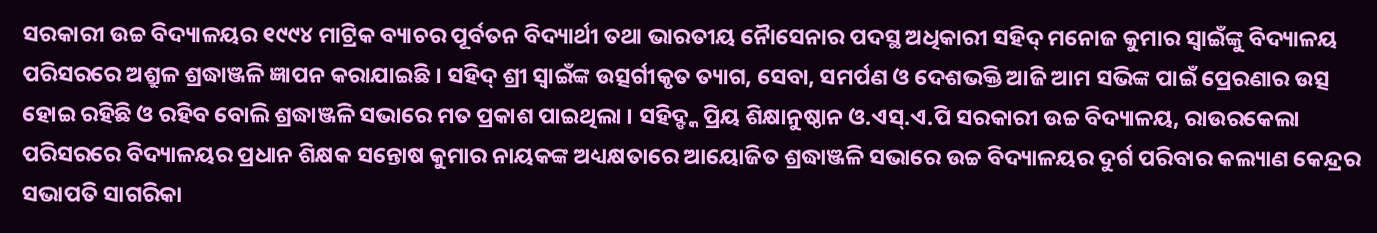ସରକାରୀ ଉଚ୍ଚ ବିଦ୍ୟାଳୟର ୧୯୯୪ ମାଟ୍ରିକ ବ୍ୟାଚର ପୂର୍ବତନ ବିଦ୍ୟାର୍ଥୀ ତଥା ଭାରତୀୟ ନୈାସେନାର ପଦସ୍ଥ ଅଧିକାରୀ ସହିଦ୍ ମନୋଜ କୁମାର ସ୍ୱାଇଁଙ୍କୁ ବିଦ୍ୟାଳୟ ପରିସରରେ ଅଶ୍ରୁଳ ଶ୍ରଦ୍ଧାଞ୍ଜଳି ଜ୍ଞାପନ କରାଯାଇଛି । ସହିଦ୍ ଶ୍ରୀ ସ୍ୱାଇଁଙ୍କ ଉତ୍ସର୍ଗୀକୃତ ତ୍ୟାଗ, ସେବା, ସମର୍ପଣ ଓ ଦେଶଭକ୍ତି ଆଜି ଆମ ସଭିଙ୍କ ପାଇଁ ପ୍ରେରଣାର ଉତ୍ସ ହୋଇ ରହିଛି ଓ ରହିବ ବୋଲି ଶ୍ରଦ୍ଧାଞ୍ଜଳି ସଭାରେ ମତ ପ୍ରକାଶ ପାଇଥିଲା । ସହିଦ୍ଙ୍କ ପ୍ରିୟ ଶିକ୍ଷାନୁଷ୍ଠାନ ଓ.ଏସ୍.ଏ.ପି ସରକାରୀ ଉଚ୍ଚ ବିଦ୍ୟାଳୟ, ରାଉରକେଲା ପରିସରରେ ବିଦ୍ୟାଳୟର ପ୍ରଧାନ ଶିକ୍ଷକ ସନ୍ତୋଷ କୁମାର ନାୟକଙ୍କ ଅଧ୍ୟକ୍ଷତାରେ ଆୟୋଜିତ ଶ୍ରଦ୍ଧାଞ୍ଜଳି ସଭାରେ ଉଚ୍ଚ ବିଦ୍ୟାଳୟର ଦୁର୍ଗ ପରିବାର କଲ୍ୟାଣ କେନ୍ଦ୍ରର ସଭାପତି ସାଗରିକା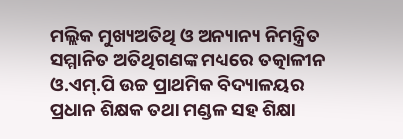ମଲ୍ଲିକ ମୁଖ୍ୟଅତିଥି ଓ ଅନ୍ୟାନ୍ୟ ନିମନ୍ତ୍ରିତ ସମ୍ମାନିତ ଅତିଥିଗଣଙ୍କ ମଧ୍ୟରେ ତତ୍କାଳୀନ ଓ.ଏମ୍.ପି ଉଚ୍ଚ ପ୍ରାଥମିକ ବିଦ୍ୟାଳୟର ପ୍ରଧାନ ଶିକ୍ଷକ ତଥା ମଣ୍ଡଳ ସହ ଶିକ୍ଷା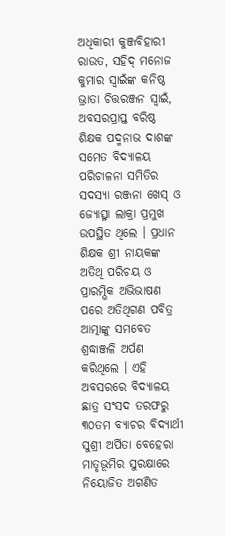ଅଧିକାରୀ କୁଞ୍ଜବିହାରୀ ରାଉତ, ସହିଦ୍ ମନୋଜ କୁମାର ସ୍ୱାଇଁଙ୍କ କନିଷ୍ଠ ଭ୍ରାତା ଚିତ୍ତରଞ୍ଜନ ସ୍ୱାଇଁ, ଅବସରପ୍ରାପ୍ତ ବରିଷ୍ଠ ଶିକ୍ଷକ ପଦ୍ମନାଭ ଦାଶଙ୍କ ସମେତ ବିଦ୍ୟାଳୟ ପରିଚାଳନା ସମିତିର ସଦସ୍ୟା ରଞ୍ଜନା ଖେସ୍ ଓ ଜ୍ୟୋତ୍ସ୍ନା ଲାକ୍ରା ପ୍ରମୁଖ ଉପସ୍ଥିତ ଥିଲେ । ପ୍ରଧାନ ଶିକ୍ଷକ ଶ୍ରୀ ନାୟକଙ୍କ ଅତିଥି ପରିଚୟ ଓ ପ୍ରାରମ୍ଭିକ ଅଭିଭାଷଣ ପରେ ଅତିଥିଗଣ ପବିତ୍ର ଆତ୍ମାଙ୍କୁ ସମବେତ ଶ୍ରଦ୍ଧାଞ୍ଜଳି ଅର୍ପଣ କରିଥିଲେ । ଏହି ଅବସରରେ ବିଦ୍ୟାଳୟ ଛାତ୍ର ସଂସଦ ତରଫରୁ ୩୦ତମ ବ୍ୟାଚର ବିଦ୍ୟାର୍ଥୀ ସୁଶ୍ରୀ ଅର୍ପିତା ବେହେରା ମାତୃଭୂମିର ସୁରକ୍ଷାରେ ନିୟୋଜିତ ଅଗଣିତ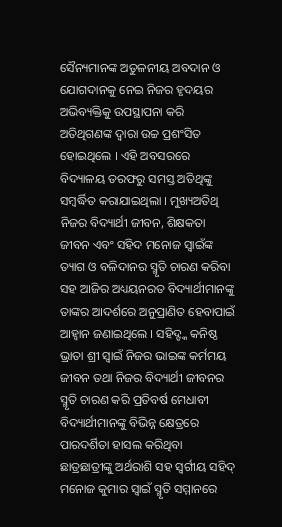ସୈନ୍ୟମାନଙ୍କ ଅତୁଳନୀୟ ଅବଦାନ ଓ ଯୋଗଦାନକୁ ନେଇ ନିଜର ହୃଦୟର ଅଭିବ୍ୟକ୍ତିକୁ ଉପସ୍ଥାପନା କରି ଅତିଥିଗଣଙ୍କ ଦ୍ୱାରା ଉଚ୍ଚ ପ୍ରଶଂସିତ ହୋଇଥିଲେ । ଏହି ଅବସରରେ ବିଦ୍ୟାଳୟ ତରଫରୁ ସମସ୍ତ ଅତିଥିଙ୍କୁ ସମ୍ବର୍ଦ୍ଧିତ କରାଯାଇଥିଲା । ମୁଖ୍ୟଅତିଥି ନିଜର ବିଦ୍ୟାର୍ଥୀ ଜୀବନ, ଶିକ୍ଷକତା ଜୀବନ ଏବଂ ସହିଦ ମନୋଜ ସ୍ୱାଇଁଙ୍କ ତ୍ୟାଗ ଓ ବଳିଦାନର ସ୍ମୃତି ଚାରଣ କରିବା ସହ ଆଜିର ଅଧ୍ୟୟନରତ ବିଦ୍ୟାର୍ଥୀମାନଙ୍କୁ ତାଙ୍କର ଆଦର୍ଶରେ ଅନୁପ୍ରାଣିତ ହେବାପାଇଁ ଆହ୍ୱାନ ଜଣାଇଥିଲେ । ସହିଦ୍ଙ୍କ କନିଷ୍ଠ ଭ୍ରାତା ଶ୍ରୀ ସ୍ୱାଇଁ ନିଜର ଭାଇଙ୍କ କର୍ମମୟ ଜୀବନ ତଥା ନିଜର ବିଦ୍ୟାର୍ଥୀ ଜୀବନର ସ୍ମୃତି ଚାରଣ କରି ପ୍ରତିବର୍ଷ ମେଧାବୀ ବିଦ୍ୟାର୍ଥୀମାନଙ୍କୁ ବିଭିନ୍ନ କ୍ଷେତ୍ରରେ ପାରଦର୍ଶିତା ହାସଲ କରିଥିବା ଛାତ୍ରଛାତ୍ରୀଙ୍କୁ ଅର୍ଥରାଶି ସହ ସ୍ୱର୍ଗୀୟ ସହିଦ୍ ମନୋଜ କୁମାର ସ୍ୱାଇଁ ସ୍ମୃତି ସମ୍ମାନରେ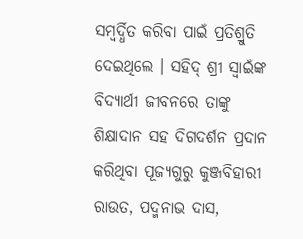ସମ୍ବର୍ଦ୍ଧିତ କରିବା ପାଇଁ ପ୍ରତିଶ୍ରୁତି ଦେଇଥିଲେ । ସହିଦ୍ ଶ୍ରୀ ସ୍ୱାଇଁଙ୍କ ବିଦ୍ୟାର୍ଥୀ ଜୀବନରେ ତାଙ୍କୁ ଶିକ୍ଷାଦାନ ସହ ଦିଗଦର୍ଶନ ପ୍ରଦାନ କରିଥିବା ପୂଜ୍ୟଗୁରୁ କୁଞ୍ଜବିହାରୀ ରାଉତ, ପଦ୍ମନାଭ ଦାସ,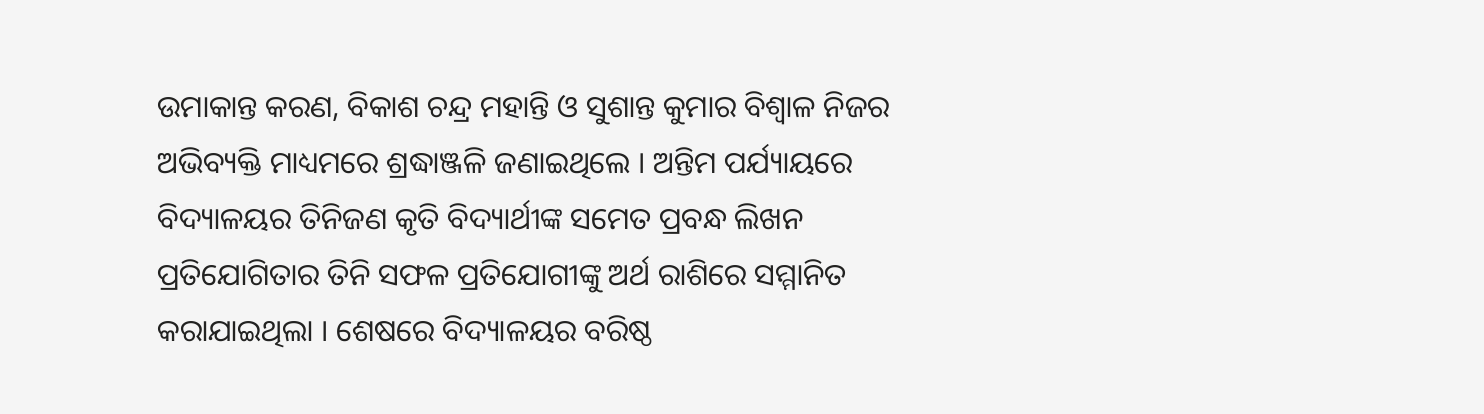ଉମାକାନ୍ତ କରଣ, ବିକାଶ ଚନ୍ଦ୍ର ମହାନ୍ତି ଓ ସୁଶାନ୍ତ କୁମାର ବିଶ୍ୱାଳ ନିଜର ଅଭିବ୍ୟକ୍ତି ମାଧ୍ୟମରେ ଶ୍ରଦ୍ଧାଞ୍ଜଳି ଜଣାଇଥିଲେ । ଅନ୍ତିମ ପର୍ଯ୍ୟାୟରେ ବିଦ୍ୟାଳୟର ତିନିଜଣ କୃତି ବିଦ୍ୟାର୍ଥୀଙ୍କ ସମେତ ପ୍ରବନ୍ଧ ଲିଖନ ପ୍ରତିଯୋଗିତାର ତିନି ସଫଳ ପ୍ରତିଯୋଗୀଙ୍କୁ ଅର୍ଥ ରାଶିରେ ସମ୍ମାନିତ କରାଯାଇଥିଲା । ଶେଷରେ ବିଦ୍ୟାଳୟର ବରିଷ୍ଠ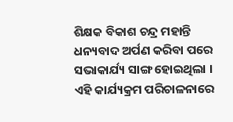ଶିକ୍ଷକ ବିକାଶ ଚନ୍ଦ୍ର ମହାନ୍ତି ଧନ୍ୟବାଦ ଅର୍ପଣ କରିବା ପରେ ସଭାକାର୍ଯ୍ୟ ସାଙ୍ଗ ହୋଇଥିଲା । ଏହି କାର୍ଯ୍ୟକ୍ରମ ପରିଚାଳନାରେ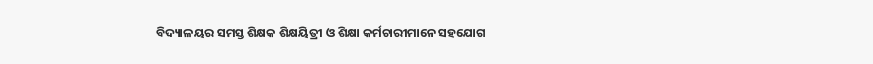ବିଦ୍ୟାଳୟର ସମସ୍ତ ଶିକ୍ଷକ ଶିକ୍ଷୟିତ୍ରୀ ଓ ଶିକ୍ଷା କର୍ମଚାରୀମାନେ ସହଯୋଗ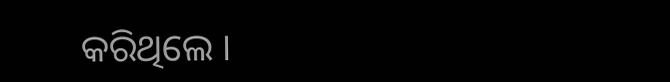କରିଥିଲେ ।